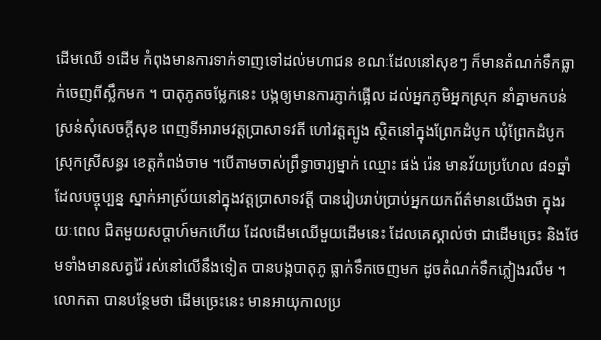ដើមឈើ ១ដើម កំពុងមានការទាក់ទាញទៅដល់មហាជន ខណៈដែលនៅសុខៗ ក៏មានតំណក់ទឹកធ្លាក់ចេញពីស្លឹកមក ។ បាតុភូតចម្លែកនេះ បង្កឲ្យមានការភ្ញាក់ផ្អើល ដល់អ្នកភូមិអ្នកស្រុក នាំគ្នាមកបន់ស្រន់សុំសេចក្ដីសុខ ពេញទីអារាមវត្តប្រាសាទវតី ហៅវត្តត្បូង ស្ថិតនៅក្នុងព្រែកដំបូក ឃុំព្រែកដំបូក ស្រុកស្រីសន្ធរ ខេត្តកំពង់ចាម ។បើតាមចាស់ព្រឹទ្ធាចារ្យម្នាក់ ឈ្មោះ ផង់ រ៉េន មានវ័យប្រហែល ៨១ឆ្នាំ ដែលបច្ចុប្បន្ន ស្នាក់អាស្រ័យនៅក្នុងវត្តប្រាសាទវត្តី បានរៀបរាប់ប្រាប់អ្នកយកព័ត៌មានយើងថា ក្នុងរយៈពេល ជិតមួយសប្តាហ៍មកហើយ ដែលដើមឈើមួយដើមនេះ ដែលគេស្គាល់ថា ជាដើមច្រេះ និងថែមទាំងមានសត្វរ៉ៃ រស់នៅលើនឹងទៀត បានបង្កបាតុភូ ធ្លាក់ទឹកចេញមក ដូចតំណក់ទឹកភ្លៀងរលឹម ។
លោកតា បានបន្ថែមថា ដើមច្រេះនេះ មានអាយុកាលប្រ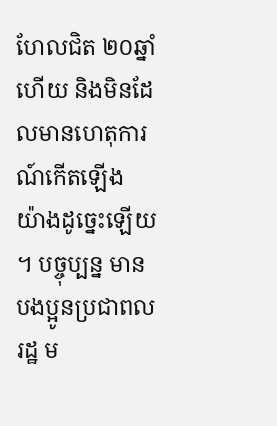ហែលជិត ២០ឆ្នាំ ហើយ និងមិនដែលមានហេតុការណ៍កើតឡើង យ៉ាងដូច្នេះឡើយ ។ បច្ចុប្បន្ន មានបងប្អូនប្រជាពលរដ្ឋ ម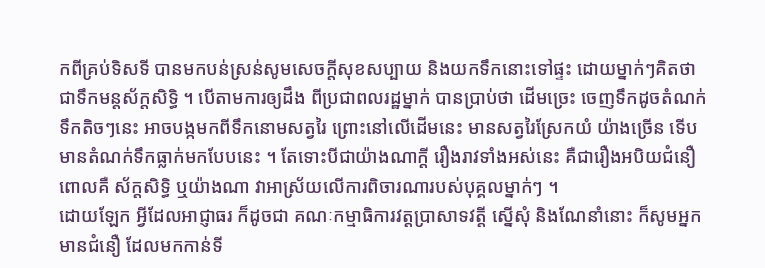កពីគ្រប់ទិសទី បានមកបន់ស្រន់សូមសេចក្តីសុខសប្បាយ និងយកទឹកនោះទៅផ្ទះ ដោយម្នាក់ៗគិតថា ជាទឹកមន្តស័ក្តសិទ្ធិ ។ បើតាមការឲ្យដឹង ពីប្រជាពលរដ្ឋម្នាក់ បានប្រាប់ថា ដើមច្រេះ ចេញទឹកដូចតំណក់ទឹកតិចៗនេះ អាចបង្កមកពីទឹកនោមសត្វរៃ ព្រោះនៅលើដើមនេះ មានសត្វរៃស្រែកយំ យ៉ាងច្រើន ទើបមានតំណក់ទឹកធ្លាក់មកបែបនេះ ។ តែទោះបីជាយ៉ាងណាក្តី រឿងរាវទាំងអស់នេះ គឺជារឿងអបិយជំនឿ ពោលគឺ ស័ក្តសិទ្ធិ ឬយ៉ាងណា វាអាស្រ័យលើការពិចារណារបស់បុគ្គលម្នាក់ៗ ។
ដោយឡែក អ្វីដែលអាជ្ញាធរ ក៏ដូចជា គណៈកម្មាធិការវត្តប្រាសាទវត្តី ស្នើសុំ និងណែនាំនោះ ក៏សូមអ្នកមានជំនឿ ដែលមកកាន់ទី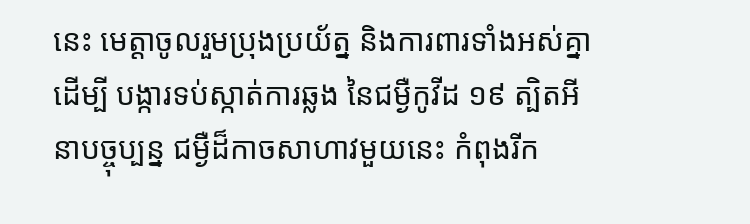នេះ មេត្តាចូលរួមប្រុងប្រយ័ត្ន និងការពារទាំងអស់គ្នា ដើម្បី បង្ការទប់ស្កាត់ការឆ្លង នៃជម្ងឺកូវីដ ១៩ ត្បិតអី នាបច្ចុប្បន្ន ជម្ងឺដ៏កាចសាហាវមួយនេះ កំពុងរីក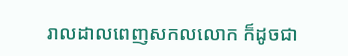រាលដាលពេញសកលលោក ក៏ដូចជា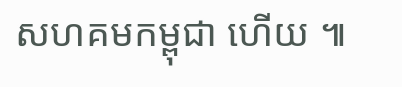សហគមកម្ពុជា ហើយ ៕